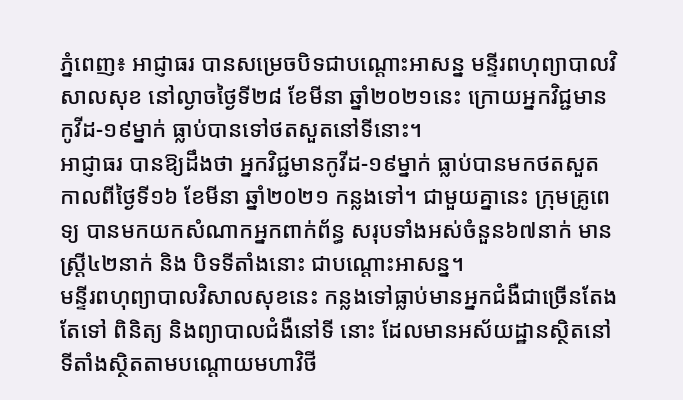ភ្នំពេញ៖ អាជ្ញាធរ បានសម្រេចបិទជាបណ្តោះអាសន្ន មន្ទីរពហុព្យាបាលវិសាលសុខ នៅល្ងាចថ្ងៃទី២៨ ខែមីនា ឆ្នាំ២០២១នេះ ក្រោយអ្នកវិជ្ជមានកូវីដ-១៩ម្នាក់ ធ្លាប់បានទៅថតសួតនៅទីនោះ។
អាជ្ញាធរ បានឱ្យដឹងថា អ្នកវិជ្ជមានកូវីដ-១៩ម្នាក់ ធ្លាប់បានមកថតសួត កាលពីថ្ងៃទី១៦ ខែមីនា ឆ្នាំ២០២១ កន្លងទៅ។ ជាមួយគ្នានេះ ក្រុមគ្រូពេទ្យ បានមកយកសំណាកអ្នកពាក់ព័ន្ធ សរុបទាំងអស់ចំនួន៦៧នាក់ មានស្ត្រី៤២នាក់ និង បិទទីតាំងនោះ ជាបណ្តោះអាសន្ន។
មន្ទីរពហុព្យាបាលវិសាលសុខនេះ កន្លងទៅធ្លាប់មានអ្នកជំងឺជាច្រើនតែងតែទៅ ពិនិត្យ និងព្យាបាលជំងឺនៅទី នោះ ដែលមានអស័យដ្ឋានស្ថិតនៅទីតាំងស្ថិតតាមបណ្តោយមហាវិថី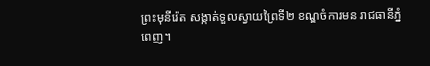ព្រះមុនីរ៉េត សង្កាត់ទួលស្វាយព្រៃទី២ ខណ្ឌចំការមន រាជធានីភ្នំពេញ។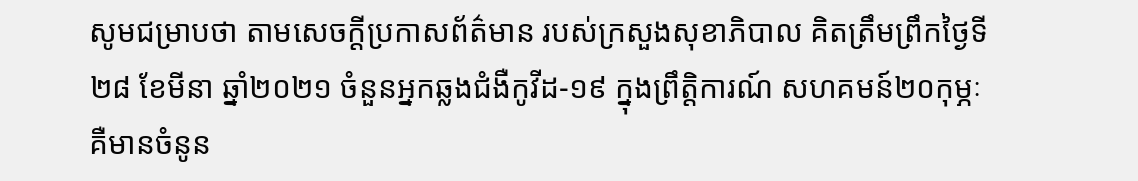សូមជម្រាបថា តាមសេចក្ដីប្រកាសព័ត៌មាន របស់ក្រសួងសុខាភិបាល គិតត្រឹមព្រឹកថ្ងៃទី ២៨ ខែមីនា ឆ្នាំ២០២១ ចំនួនអ្នកឆ្លងជំងឺកូវីដ-១៩ ក្នុងព្រឹត្តិការណ៍ សហគមន៍២០កុម្ភៈ គឺមានចំនូន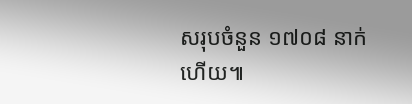សរុបចំនួន ១៧០៨ នាក់ហើយ៕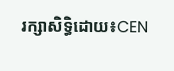រក្សាសិទ្ធិដោយ៖CEN